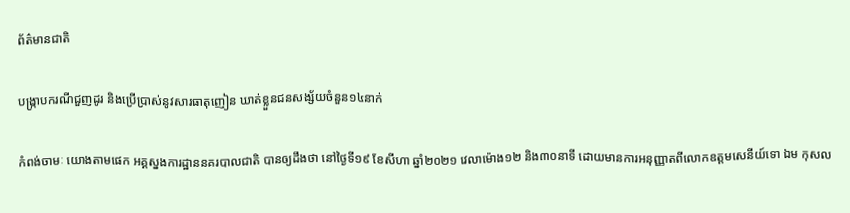ព័ត៌មានជាតិ

បង្ក្រាបករណីជួញដូរ និងប្រើប្រាស់នូវសារធាតុញៀន ឃាត់ខ្លួនជនសង្ស័យចំនួន១៤នាក់

កំពង់ចាមៈ យោងតាមផេក អគ្គស្នងការដ្ឋាននគរបាលជាតិ បានឲ្យដឹងថា នៅថ្ងៃទី១៩ ខែសីហា ឆ្នាំ២០២១ វេលាម៉ោង១២ និង៣០នាទី ដោយមានការអនុញ្ញាតពីលោកឧត្តមសេនីយ៍ទោ ឯម កុសល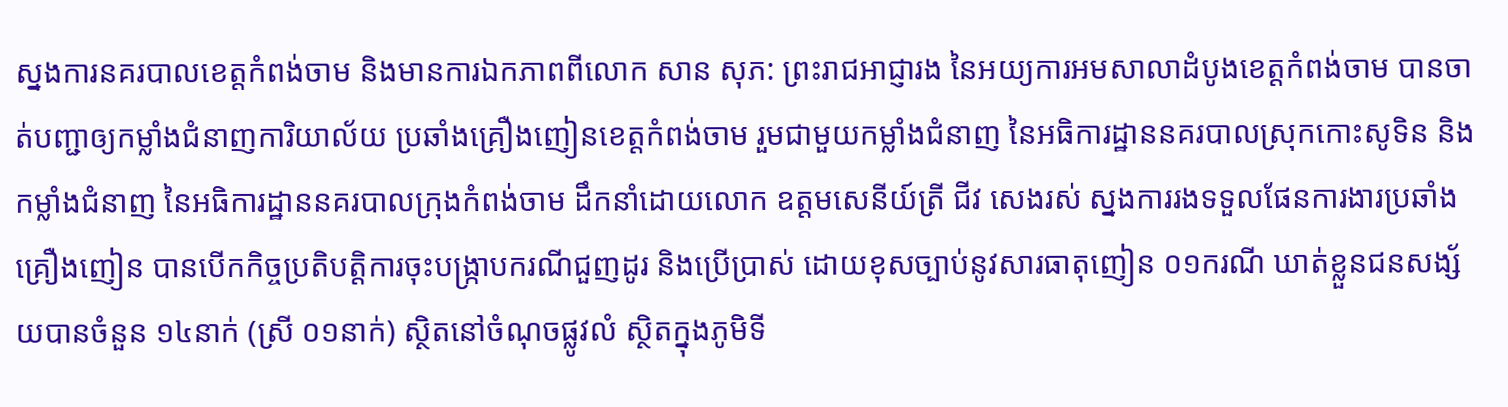ស្នងការនគរបាលខេត្តកំពង់ចាម និងមានការឯកភាពពីលោក សាន សុភ: ព្រះរាជអាជ្ញារង នៃអយ្យការអមសាលាដំបូងខេត្តកំពង់ចាម បានចាត់បញ្ជាឲ្យកម្លាំងជំនាញការិយាល័យ ប្រឆាំងគ្រឿងញៀនខេត្តកំពង់ចាម រួមជាមួយកម្លាំងជំនាញ នៃអធិការដ្ឋាននគរបាលស្រុកកោះសូទិន និងកម្លាំងជំនាញ នៃអធិការដ្ឋាននគរបាលក្រុងកំពង់ចាម ដឹកនាំដោយលោក ឧត្តមសេនីយ៍ត្រី ជីវ សេងរស់ ស្នងការរងទទួលផែនការងារប្រឆាំងគ្រឿងញៀន បានបើកកិច្ចប្រតិបត្តិការចុះបង្ក្រាបករណីជួញដូរ និងប្រើប្រាស់ ដោយខុសច្បាប់នូវសារធាតុញៀន ០១ករណី ឃាត់ខ្លួនជនសង្ស័យបានចំនួន ១៤នាក់ (ស្រី ០១នាក់) ស្ថិតនៅចំណុចផ្លូវលំ ស្ថិតក្នុងភូមិទី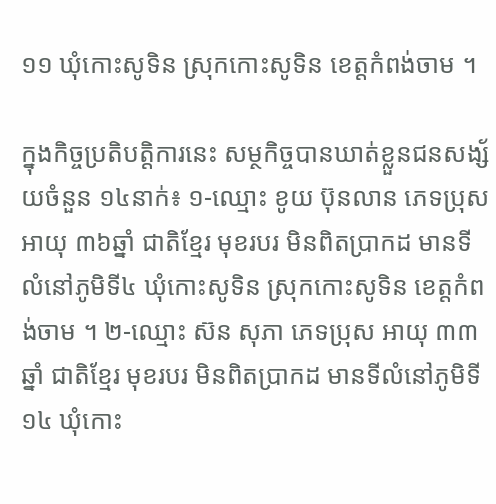១១ ឃុំកោះសូទិន ស្រុកកោះសូទិន ខេត្តកំពង់ចាម ។

ក្នុងកិច្ចប្រតិបត្តិការនេះ សម្ថកិច្ចបានឃាត់ខ្លួនជនសង្ស័យចំនួន ១៤នាក់៖ ១-ឈ្មោះ ខូយ ប៊ុនលាន ភេទប្រុស អាយុ ៣៦ឆ្នាំ ជាតិខ្មែរ មុខរបរ មិនពិតប្រាកដ មានទីលំនៅភូមិទី៤ ឃុំកោះសូទិន ស្រុកកោះសូទិន ខេត្តកំពង់ចាម ។ ២-ឈ្មោះ ស៊ន សុភា ភេទប្រុស អាយុ ៣៣ឆ្នាំ ជាតិខ្មែរ មុខរបរ មិនពិតប្រាកដ មានទីលំនៅភូមិទី១៤ ឃុំកោះ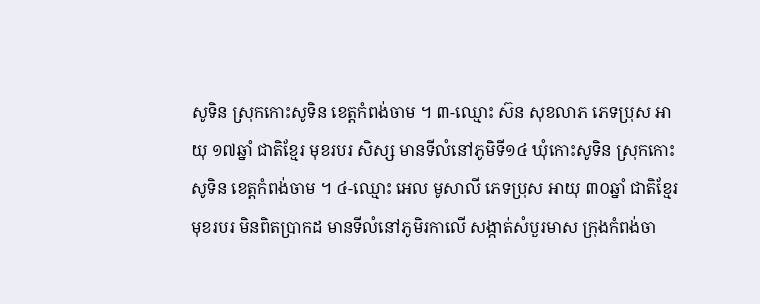សូទិន ស្រុកកោះសូទិន ខេត្តកំពង់ចាម ។ ៣-ឈ្មោះ ស៊ន សុខលាភ ភេទប្រុស អាយុ ១៧ឆ្នាំ ជាតិខ្មែរ មុខរបរ សិស្ស មានទីលំនៅភូមិទី១៤ ឃុំកោះសូទិន ស្រុកកោះសូទិន ខេត្តកំពង់ចាម ។ ៤-ឈ្មោះ អេល មូសាលី ភេទប្រុស អាយុ ៣០ឆ្នាំ ជាតិខ្មែរ មុខរបរ មិនពិតប្រាកដ មានទីលំនៅភូមិរកាលើ សង្កាត់សំបួរមាស ក្រុងកំពង់ចា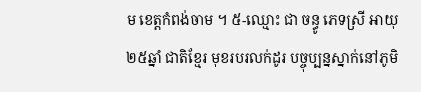ម ខេត្តកំពង់ចាម ។ ៥-ឈ្មោះ ជា ចន្ធូ ភេទស្រី អាយុ ២៥ឆ្នាំ ជាតិខ្មែរ មុខរបរលក់ដូរ បច្ចុប្បន្នស្នាក់នៅភូមិ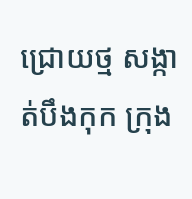ជ្រោយថ្ម សង្កាត់បឹងកុក ក្រុង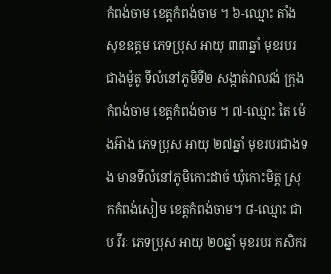កំពង់ចាម ខេត្តកំពង់ចាម ។ ៦-ឈ្មោះ តាំង សុខឧត្តម ភេទប្រុស អាយុ ៣៣ឆ្នាំ មុខរបរជាងម៉ូតូ ទីលំនៅភូមិទី២ សង្កាត់វាលវង់ ក្រុងកំពង់ចាម ខេត្តកំពង់ចាម ។ ៧-ឈ្មោះ តៃ ម៉េងអ៊ាង ភេទប្រុស អាយុ ២៧ឆ្នាំ មុខរបរជាងទង មានទីលំនៅភូមិកោះដាច់ ឃុំកោះមិត្ត ស្រុកកំពង់សៀម ខេត្តកំពង់ចាម។ ៨-ឈ្មោះ ជាប វីរៈ ភេទប្រុស អាយុ ២០ឆ្នាំ មុខរបរ កសិករ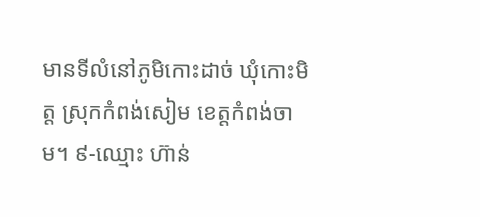មានទីលំនៅភូមិកោះដាច់ ឃុំកោះមិត្ត ស្រុកកំពង់សៀម ខេត្តកំពង់ចាម។ ៩-ឈ្មោះ ហ៊ាន់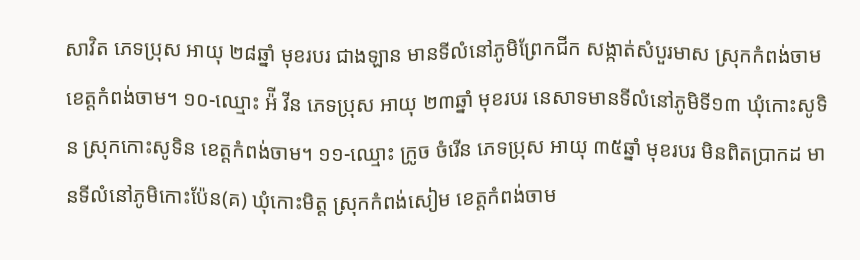សាវិត ភេទប្រុស អាយុ ២៨ឆ្នាំ មុខរបរ ជាងឡាន មានទីលំនៅភូមិព្រែកជីក សង្កាត់សំបួរមាស ស្រុកកំពង់ចាម ខេត្តកំពង់ចាម។ ១០-ឈ្មោះ អ៉ី វីន ភេទប្រុស អាយុ ២៣ឆ្នាំ មុខរបរ នេសាទមានទីលំនៅភូមិទី១៣ ឃុំកោះសូទិន ស្រុកកោះសូទិន ខេត្តកំពង់ចាម។ ១១-ឈ្មោះ ក្រូច ចំរើន ភេទប្រុស អាយុ ៣៥ឆ្នាំ មុខរបរ មិនពិតប្រាកដ មានទីលំនៅភូមិកោះប៉ែន(គ) ឃុំកោះមិត្ត ស្រុកកំពង់សៀម ខេត្តកំពង់ចាម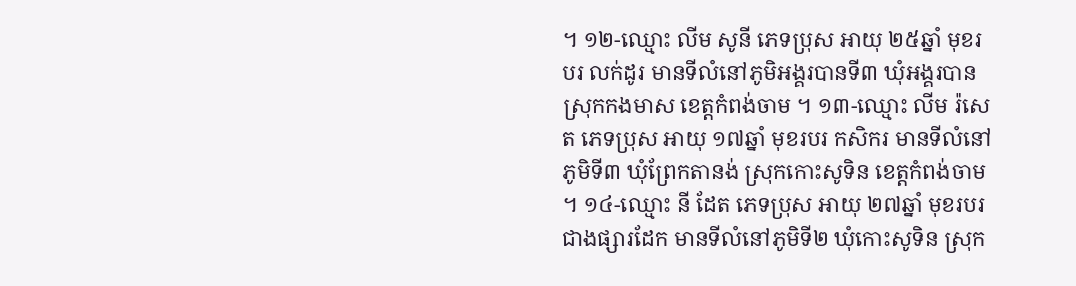។ ១២-ឈ្មោះ លីម សូនី ភេទប្រុស អាយុ ២៥ឆ្នាំ មុខរបរ លក់ដូរ មានទីលំនៅភូមិអង្គរបានទី៣ ឃុំអង្គរបាន ស្រុកកងមាស ខេត្តកំពង់ចាម ។ ១៣-ឈ្មោះ លីម រ៉សេត ភេទប្រុស អាយុ ១៧ឆ្នាំ មុខរបរ កសិករ មានទីលំនៅភូមិទី៣ ឃុំព្រែកតានង់ ស្រុកកោះសូទិន ខេត្តកំពង់ចាម ។ ១៤-ឈ្មោះ នី ដែត ភេទប្រុស អាយុ ២៧ឆ្នាំ មុខរបរ ជាងផ្សារដែក មានទីលំនៅភូមិទី២ ឃុំកោះសូទិន ស្រុក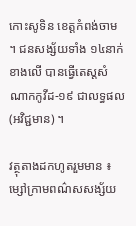កោះសូទិន ខេត្តកំពង់ចាម ។ ជនសង្ស័យទាំង ១៤នាក់ខាងលើ បានធ្វើតេស្តសំណាកកូវីដ-១៩ ជាលទ្ធផល (អវិជ្ជមាន) ។

វត្ថុតាងដកហូតរួមមាន ៖ ម្សៅក្រាមពណ៌សសង្ស័យ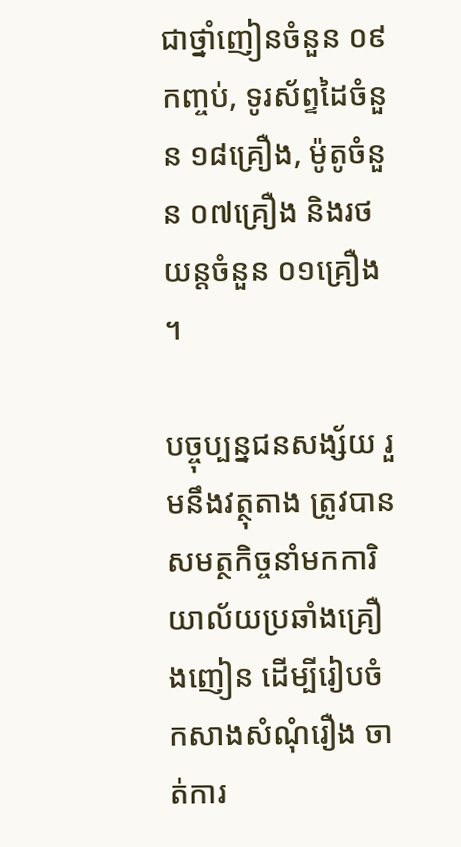ជាថ្នាំញៀនចំនួន ០៩កញ្ចប់, ទូរស័ព្ទដៃចំនួន ១៨គ្រឿង, ម៉ូតូចំនួន ០៧គ្រឿង និងរថយន្ដចំនួន ០១គ្រឿង ។

បច្ចុប្បន្នជនសង្ស័យ រួមនឹងវត្ថុតាង ត្រូវបានសមត្ថកិច្ចនាំមកការិយាល័យប្រឆាំងគ្រឿងញៀន ដើម្បីរៀបចំកសាងសំណុំរឿង ចាត់ការ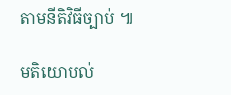តាមនីតិវិធីច្បាប់ ៕

មតិយោបល់